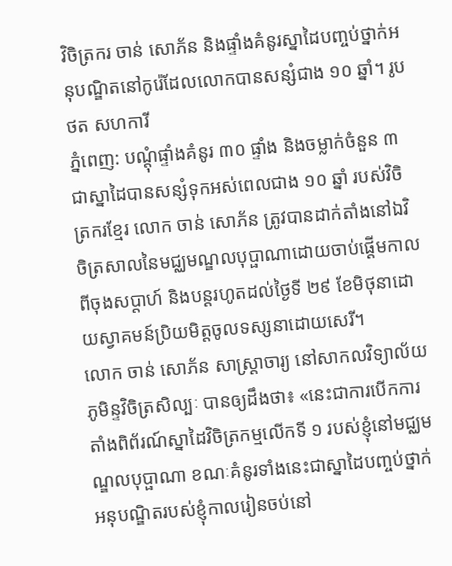វិចិត្រករ ចាន់ សោភ័ន និងផ្ទាំងគំនូរស្នាដៃបញ្ចប់ថ្នាក់អនុបណ្ឌិតនៅកូរ៉េដែលលោកបានសន្សំជាង ១០ ឆ្នាំ។ រូបថត សហការី
ភ្នំពេញ: បណ្តុំផ្ទាំងគំនូរ ៣០ ផ្ទាំង និងចម្លាក់ចំនួន ៣ ជាស្នាដៃបានសន្សំទុកអស់ពេលជាង ១០ ឆ្នាំ របស់វិចិត្រករខ្មែរ លោក ចាន់ សោភ័ន ត្រូវបានដាក់តាំងនៅឯវិចិត្រសាលនៃមជ្ឈមណ្ឌលបុប្ផាណាដោយចាប់ផ្តើមកាលពីចុងសប្តាហ៍ និងបន្តរហូតដល់ថ្ងៃទី ២៩ ខែមិថុនាដោយស្វាគមន៍ប្រិយមិត្តចូលទស្សនាដោយសេរី។
លោក ចាន់ សោភ័ន សាស្ត្រាចារ្យ នៅសាកលវិទ្យាល័យភូមិន្ទវិចិត្រសិល្បៈ បានឲ្យដឹងថា៖ «នេះជាការបើកការតាំងពិព័រណ៍ស្នាដៃវិចិត្រកម្មលើកទី ១ របស់ខ្ញុំនៅមជ្ឈមណ្ឌលបុប្ផាណា ខណៈគំនូរទាំងនេះជាស្នាដៃបញ្ចប់ថ្នាក់អនុបណ្ឌិតរបស់ខ្ញុំកាលរៀនចប់នៅ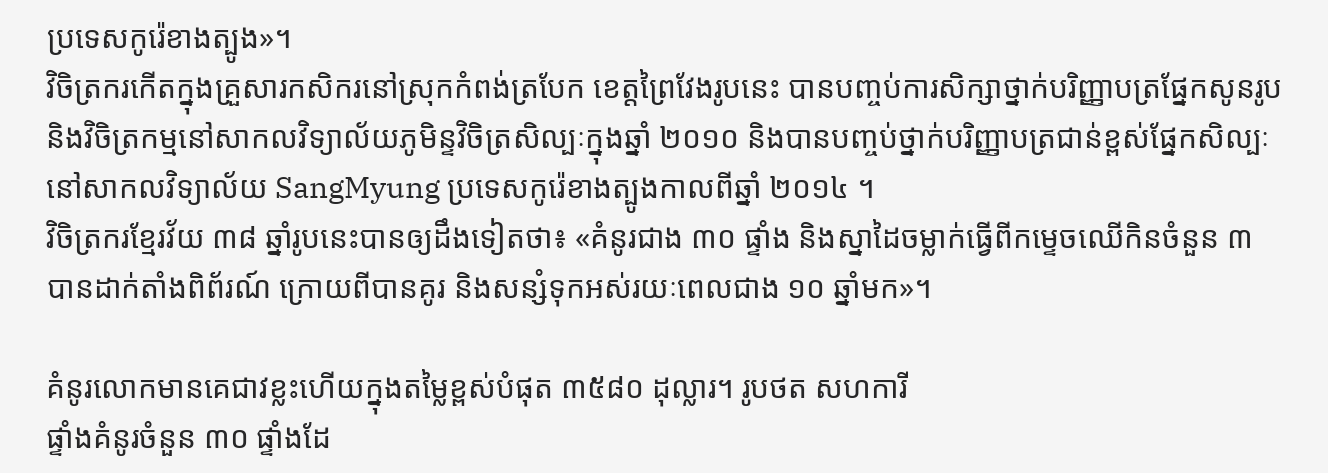ប្រទេសកូរ៉េខាងត្បូង»។
វិចិត្រករកើតក្នុងគ្រួសារកសិករនៅស្រុកកំពង់ត្របែក ខេត្តព្រៃវែងរូបនេះ បានបញ្ចប់ការសិក្សាថ្នាក់បរិញ្ញាបត្រផ្នែកសូនរូប និងវិចិត្រកម្មនៅសាកលវិទ្យាល័យភូមិន្ទវិចិត្រសិល្បៈក្នុងឆ្នាំ ២០១០ និងបានបញ្ចប់ថ្នាក់បរិញ្ញាបត្រជាន់ខ្ពស់ផ្នែកសិល្បៈនៅសាកលវិទ្យាល័យ SangMyung ប្រទេសកូរ៉េខាងត្បូងកាលពីឆ្នាំ ២០១៤ ។
វិចិត្រករខ្មែរវ័យ ៣៨ ឆ្នាំរូបនេះបានឲ្យដឹងទៀតថា៖ «គំនូរជាង ៣០ ផ្ទាំង និងស្នាដៃចម្លាក់ធ្វើពីកម្ទេចឈើកិនចំនួន ៣ បានដាក់តាំងពិព័រណ៍ ក្រោយពីបានគូរ និងសន្សំទុកអស់រយៈពេលជាង ១០ ឆ្នាំមក»។

គំនូរលោកមានគេជាវខ្លះហើយក្នុងតម្លៃខ្ពស់បំផុត ៣៥៨០ ដុល្លារ។ រូបថត សហការី
ផ្ទាំងគំនូរចំនួន ៣០ ផ្ទាំងដែ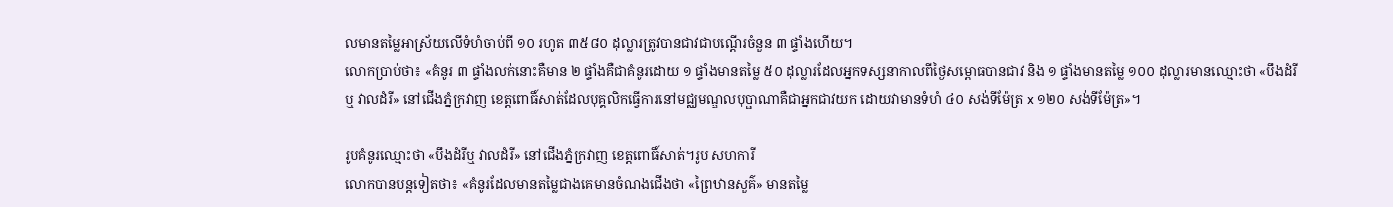លមានតម្លៃអាស្រ័យលើទំហំចាប់ពី ១០ រហូត ៣៥៨០ ដុល្លារត្រូវបានជាវជាបណ្ដើរចំនួន ៣ ផ្ទាំងហើយ។
លោកប្រាប់ថា៖ «គំនូរ ៣ ផ្ទាំងលក់នោះគឺមាន ២ ផ្ទាំងគឺជាគំនូរដោយ ១ ផ្ទាំងមានតម្លៃ ៥០ ដុល្លារដែលអ្នកទស្សនាកាលពីថ្ងៃសម្ពោធបានជាវ និង ១ ផ្ទាំងមានតម្លៃ ១០០ ដុល្លារមានឈ្មោះថា «បឹងដំរីឬ វាលដំរី» នៅជើងភ្នំក្រវាញ ខេត្តពោធិ៍សាត់ដែលបុគ្គលិកធ្វើការនៅមជ្ឈមណ្ឌលបុប្ផាណាគឺជាអ្នកជាវយក ដោយវាមានទំហំ ៤០ សង់ទីម៉ែត្រ x ១២០ សង់ទីម៉ែត្រ»។

រូបគំនូរឈ្មោះថា «បឹងដំរីឬ វាលដំរី» នៅជើងភ្នំក្រវាញ ខេត្តពោធិ៍សាត់។រូប សហការី
លោកបានបន្តទៀតថា៖ «គំនូរដែលមានតម្លៃជាងគេមានចំណងជើងថា «ព្រៃឋានសួគ៌» មានតម្លៃ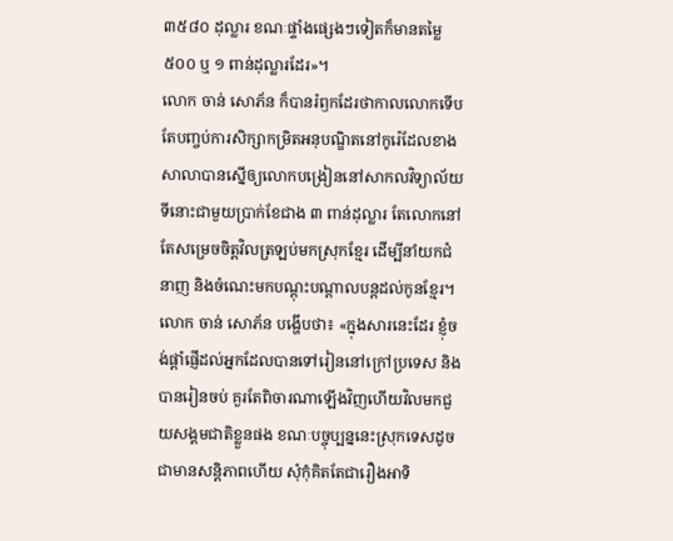៣៥៨០ ដុល្លារ ខណៈផ្ទាំងផ្សេងៗទៀតក៏មានតម្លៃ ៥០០ ឬ ១ ពាន់ដុល្លារដែរ»។
លោក ចាន់ សោភ័ន ក៏បានរំឭកដែរថាកាលលោកទើបតែបញ្ចប់ការសិក្សាកម្រិតអនុបណ្ឌិតនៅកូរ៉េដែលខាងសាលាបានស្នើឲ្យលោកបង្រៀននៅសាកលវិទ្យាល័យទីនោះជាមួយប្រាក់ខែជាង ៣ ពាន់ដុល្លារ តែលោកនៅតែសម្រេចចិត្តវិលត្រឡប់មកស្រុកខ្មែរ ដើម្បីនាំយកជំនាញ និងចំណេះមកបណ្តុះបណ្តាលបន្តដល់កូនខ្មែរ។
លោក ចាន់ សោភ័ន បង្ហើបថា៖ «ក្នុងសារនេះដែរ ខ្ញុំចង់ផ្តាំផ្ញើដល់អ្នកដែលបានទៅរៀននៅក្រៅប្រទេស និងបានរៀនចប់ គួរតែពិចារណាឡើងវិញហើយវិលមកជួយសង្គមជាតិខ្លួនផង ខណៈបច្ចុប្បន្ននេះស្រុកទេសដូចជាមានសន្តិភាពហើយ សុំកុំគិតតែជារឿងអាទិ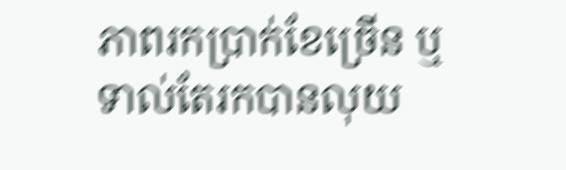ភាពរកប្រាក់ខែច្រើន ឬទាល់តែរកបានលុយ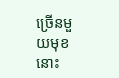ច្រើនមួយមុខនោះ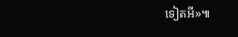ទៀតអី»៕